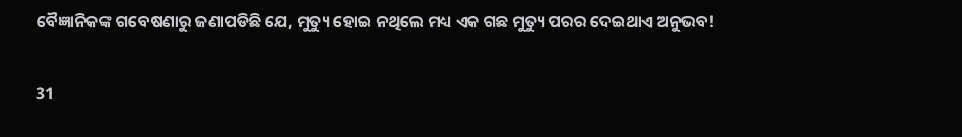ବୈଜ୍ଞାନିକଙ୍କ ଗବେଷଣାରୁ ଜଣାପଡିଛି ଯେ, ମୁତ୍ୟୁ ହୋଇ ନଥିଲେ ମଧ୍ୟ ଏକ ଗଛ ମୁତ୍ୟୁ ପରର ଦେଇଥାଏ ଅନୁଭବ!

31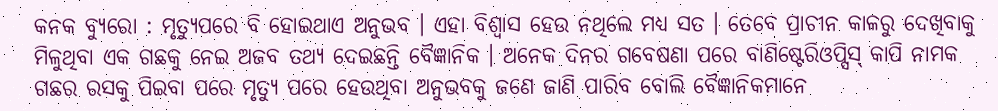କନକ ବ୍ୟୁରୋ : ମୃତ୍ୟୁପରେ ବି ହୋଇଥାଏ ଅନୁଭବ । ଏହା ବିଶ୍ୱାସ ହେଉ ନଥିଲେ ମଧ୍ୟ ସତ । ତେବେ ପ୍ରାଚୀନ କାଳରୁ ଦେଖିବାକୁ ମିଳୁଥିବା ଏକ ଗଛକୁ ନେଇ ଅଜବ ତଥ୍ୟ ଦେଇଛନ୍ତି ବୈଜ୍ଞାନିକ । ଅନେକ ଦିନର ଗବେଷଣା ପରେ ବାଣିଷ୍ଟେରିଓପ୍ସିସ୍ କାପି ନାମକ ଗଛର ରସକୁ ପିଇବା ପରେ ମୃତ୍ୟୁ ପରେ ହେଉଥିବା ଅନୁଭବକୁ ଜଣେ ଜାଣି ପାରିବ ବୋଲି ବୈଜ୍ଞାନିକମାନେ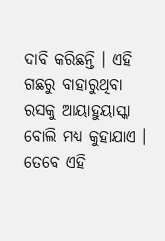ଦାବି କରିଛନ୍ତି । ଏହି ଗଛରୁ ବାହାରୁଥିବା ରସକୁ ଆୟାହୁୟାସ୍କା ବୋଲି ମଧ୍ୟ କୁହାଯାଏ । ତେବେ ଏହି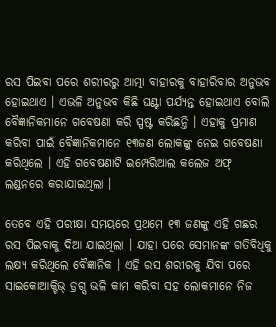ରସ ପିଇବା ପରେ ଶରୀରରୁ ଆତ୍ମା ବାହାରକୁ ବାହାରିବାର ଅନୁଭବ ହୋଇଥାଏ । ଏଭଳି ଅନୁଭବ କିଛି ଘଣ୍ଟା ପର୍ଯ୍ୟନ୍ତ ହୋଇଥାଏ ବୋଲି ବୈଜ୍ଞାନିକମାନେ ଗବେଷଣା କରି ସ୍ପଷ୍ଟ କରିଛନ୍ତି । ଏହାକୁ ପ୍ରମାଣ କରିବା ପାଇଁ ବୈଜ୍ଞାନିକମାନେ ୧୩ଜଣ ଲୋକଙ୍କୁ ନେଇ ଗବେଷଣା କରିଥିଲେ । ଏହି ଗବେଷଣାଟି ଇମ୍ପେରିଆଲ କଲେଜ ଅଫ୍ ଲଣ୍ଡନରେ କରାଯାଇଥିଲା ।

ତେବେ ଏହି ପରୀକ୍ଷା ସମୟରେ ପ୍ରଥମେ ୧୩ ଜଣଙ୍କୁ ଏହି ଗଛର ରସ ପିଇବାକୁ ଦିଆ ଯାଇଥିଲା । ଯାହା ପରେ ସେମାନଙ୍କ ଗତିବିଧିକୁ ଲକ୍ଷ୍ୟ କରିଥିଲେ ବୈଜ୍ଞାନିକ । ଏହି ରସ ଶରୀରକୁ ଯିବା ପରେ ସାଇକୋଆକ୍ଟିଭ୍ ଡ଼୍ରଗ୍ସ ଭଳି କାମ କରିବା ସହ ଲୋକମାନେ ନିଜ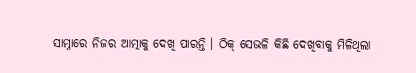ସାମ୍ନାରେ ନିଜର ଆତ୍ମାକୁ ଦେଖି ପାରନ୍ତି । ଠିକ୍ ସେଭଳି କିଛି ଦେଖିବାକୁ ମିଳିଥିଲା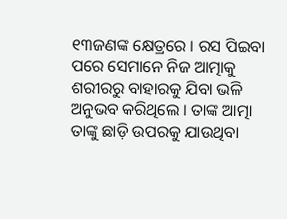୧୩ଜଣଙ୍କ କ୍ଷେତ୍ରରେ । ରସ ପିଇବା ପରେ ସେମାନେ ନିଜ ଆତ୍ମାକୁ ଶରୀରରୁ ବାହାରକୁ ଯିବା ଭଳି ଅନୁଭବ କରିଥିଲେ । ତାଙ୍କ ଆତ୍ମା ତାଙ୍କୁ ଛାଡ଼ି ଉପରକୁ ଯାଉଥିବା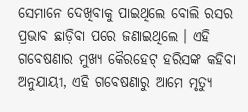ସେମାନେ ଦେଖିବାକୁ ପାଇଥିଲେ ବୋଲି ରସର ପ୍ରଭାବ ଛାଡ଼ିବା ପରେ ଜଣାଇଥିଲେ । ଏହି ଗବେଷଣାର ମୁଖ୍ୟ କୈରହେଟ୍ ହରିସଙ୍କ କହିବା ଅନୁଯାୟୀ, ଏହି ଗବେଷଣାରୁ ଆମେ ମୃତ୍ୟୁ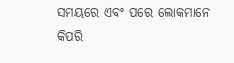ସମୟରେ ଏବଂ ପରେ ଲୋକମାନେ କିପରି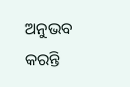ଅନୁଭବ କରନ୍ତି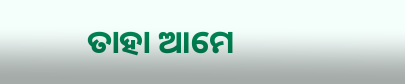ତାହା ଆମେ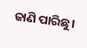ଜାଣି ପାରିଛୁ।